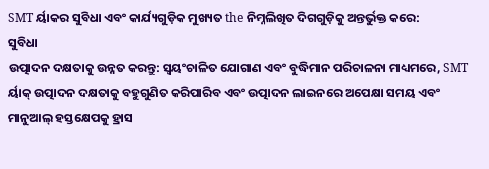SMT ର୍ୟାକର ସୁବିଧା ଏବଂ କାର୍ଯ୍ୟଗୁଡ଼ିକ ମୁଖ୍ୟତ the ନିମ୍ନଲିଖିତ ଦିଗଗୁଡ଼ିକୁ ଅନ୍ତର୍ଭୁକ୍ତ କରେ:
ସୁବିଧା
ଉତ୍ପାଦନ ଦକ୍ଷତାକୁ ଉନ୍ନତ କରନ୍ତୁ: ସ୍ୱୟଂଚାଳିତ ଯୋଗାଣ ଏବଂ ବୁଦ୍ଧିମାନ ପରିଚାଳନା ମାଧ୍ୟମରେ, SMT ର୍ୟାକ୍ ଉତ୍ପାଦନ ଦକ୍ଷତାକୁ ବହୁଗୁଣିତ କରିପାରିବ ଏବଂ ଉତ୍ପାଦନ ଲାଇନରେ ଅପେକ୍ଷା ସମୟ ଏବଂ ମାନୁଆଲ୍ ହସ୍ତକ୍ଷେପକୁ ହ୍ରାସ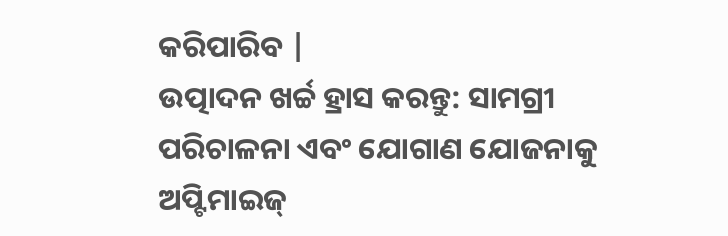କରିପାରିବ |
ଉତ୍ପାଦନ ଖର୍ଚ୍ଚ ହ୍ରାସ କରନ୍ତୁ: ସାମଗ୍ରୀ ପରିଚାଳନା ଏବଂ ଯୋଗାଣ ଯୋଜନାକୁ ଅପ୍ଟିମାଇଜ୍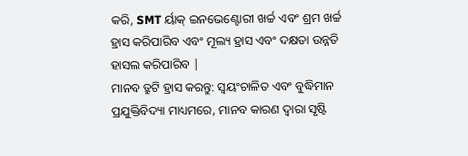କରି, SMT ର୍ୟାକ୍ ଇନଭେଣ୍ଟୋରୀ ଖର୍ଚ୍ଚ ଏବଂ ଶ୍ରମ ଖର୍ଚ୍ଚ ହ୍ରାସ କରିପାରିବ ଏବଂ ମୂଲ୍ୟ ହ୍ରାସ ଏବଂ ଦକ୍ଷତା ଉନ୍ନତି ହାସଲ କରିପାରିବ |
ମାନବ ତ୍ରୁଟି ହ୍ରାସ କରନ୍ତୁ: ସ୍ୱୟଂଚାଳିତ ଏବଂ ବୁଦ୍ଧିମାନ ପ୍ରଯୁକ୍ତିବିଦ୍ୟା ମାଧ୍ୟମରେ, ମାନବ କାରଣ ଦ୍ୱାରା ସୃଷ୍ଟି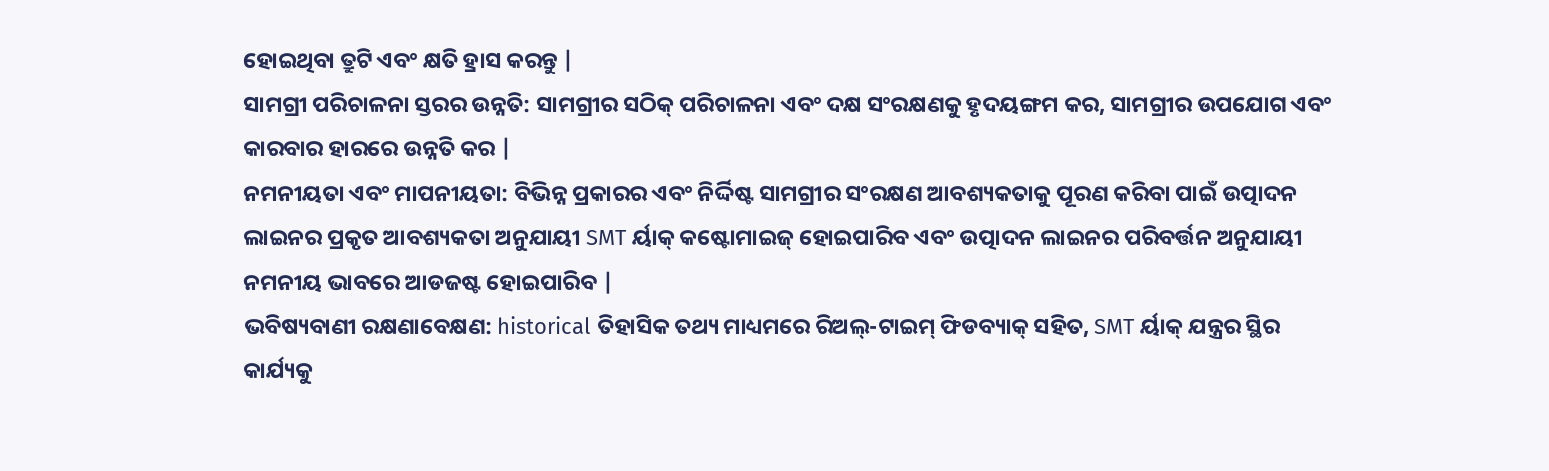ହୋଇଥିବା ତ୍ରୁଟି ଏବଂ କ୍ଷତି ହ୍ରାସ କରନ୍ତୁ |
ସାମଗ୍ରୀ ପରିଚାଳନା ସ୍ତରର ଉନ୍ନତି: ସାମଗ୍ରୀର ସଠିକ୍ ପରିଚାଳନା ଏବଂ ଦକ୍ଷ ସଂରକ୍ଷଣକୁ ହୃଦୟଙ୍ଗମ କର, ସାମଗ୍ରୀର ଉପଯୋଗ ଏବଂ କାରବାର ହାରରେ ଉନ୍ନତି କର |
ନମନୀୟତା ଏବଂ ମାପନୀୟତା: ବିଭିନ୍ନ ପ୍ରକାରର ଏବଂ ନିର୍ଦ୍ଦିଷ୍ଟ ସାମଗ୍ରୀର ସଂରକ୍ଷଣ ଆବଶ୍ୟକତାକୁ ପୂରଣ କରିବା ପାଇଁ ଉତ୍ପାଦନ ଲାଇନର ପ୍ରକୃତ ଆବଶ୍ୟକତା ଅନୁଯାୟୀ SMT ର୍ୟାକ୍ କଷ୍ଟୋମାଇଜ୍ ହୋଇପାରିବ ଏବଂ ଉତ୍ପାଦନ ଲାଇନର ପରିବର୍ତ୍ତନ ଅନୁଯାୟୀ ନମନୀୟ ଭାବରେ ଆଡଜଷ୍ଟ ହୋଇପାରିବ |
ଭବିଷ୍ୟବାଣୀ ରକ୍ଷଣାବେକ୍ଷଣ: historical ତିହାସିକ ତଥ୍ୟ ମାଧ୍ୟମରେ ରିଅଲ୍-ଟାଇମ୍ ଫିଡବ୍ୟାକ୍ ସହିତ, SMT ର୍ୟାକ୍ ଯନ୍ତ୍ରର ସ୍ଥିର କାର୍ଯ୍ୟକୁ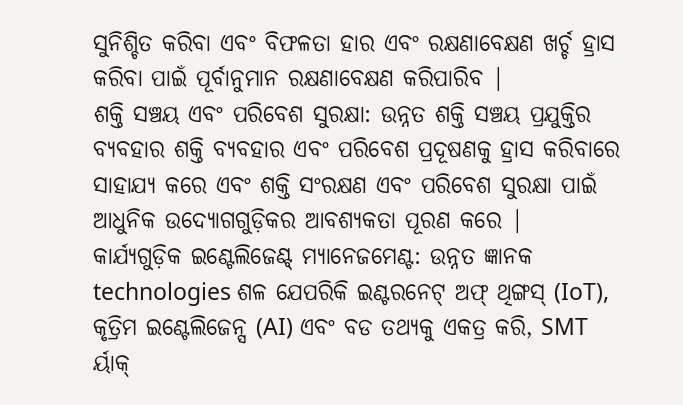ସୁନିଶ୍ଚିତ କରିବା ଏବଂ ବିଫଳତା ହାର ଏବଂ ରକ୍ଷଣାବେକ୍ଷଣ ଖର୍ଚ୍ଚ ହ୍ରାସ କରିବା ପାଇଁ ପୂର୍ବାନୁମାନ ରକ୍ଷଣାବେକ୍ଷଣ କରିପାରିବ |
ଶକ୍ତି ସଞ୍ଚୟ ଏବଂ ପରିବେଶ ସୁରକ୍ଷା: ଉନ୍ନତ ଶକ୍ତି ସଞ୍ଚୟ ପ୍ରଯୁକ୍ତିର ବ୍ୟବହାର ଶକ୍ତି ବ୍ୟବହାର ଏବଂ ପରିବେଶ ପ୍ରଦୂଷଣକୁ ହ୍ରାସ କରିବାରେ ସାହାଯ୍ୟ କରେ ଏବଂ ଶକ୍ତି ସଂରକ୍ଷଣ ଏବଂ ପରିବେଶ ସୁରକ୍ଷା ପାଇଁ ଆଧୁନିକ ଉଦ୍ୟୋଗଗୁଡ଼ିକର ଆବଶ୍ୟକତା ପୂରଣ କରେ |
କାର୍ଯ୍ୟଗୁଡ଼ିକ ଇଣ୍ଟେଲିଜେଣ୍ଟ୍ ମ୍ୟାନେଜମେଣ୍ଟ: ଉନ୍ନତ ଜ୍ଞାନକ technologies ଶଳ ଯେପରିକି ଇଣ୍ଟରନେଟ୍ ଅଫ୍ ଥିଙ୍ଗସ୍ (IoT), କୃତ୍ରିମ ଇଣ୍ଟେଲିଜେନ୍ସ (AI) ଏବଂ ବଡ ତଥ୍ୟକୁ ଏକତ୍ର କରି, SMT ର୍ୟାକ୍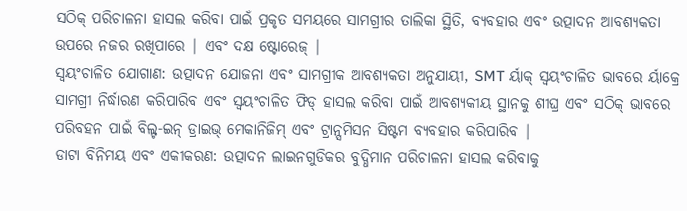ସଠିକ୍ ପରିଚାଳନା ହାସଲ କରିବା ପାଇଁ ପ୍ରକୃତ ସମୟରେ ସାମଗ୍ରୀର ତାଲିକା ସ୍ଥିତି, ବ୍ୟବହାର ଏବଂ ଉତ୍ପାଦନ ଆବଶ୍ୟକତା ଉପରେ ନଜର ରଖିପାରେ | ଏବଂ ଦକ୍ଷ ଷ୍ଟୋରେଜ୍ |
ସ୍ୱୟଂଚାଳିତ ଯୋଗାଣ: ଉତ୍ପାଦନ ଯୋଜନା ଏବଂ ସାମଗ୍ରୀକ ଆବଶ୍ୟକତା ଅନୁଯାୟୀ, SMT ର୍ୟାକ୍ ସ୍ୱୟଂଚାଳିତ ଭାବରେ ର୍ୟାକ୍ରେ ସାମଗ୍ରୀ ନିର୍ଦ୍ଧାରଣ କରିପାରିବ ଏବଂ ସ୍ୱୟଂଚାଳିତ ଫିଡ୍ ହାସଲ କରିବା ପାଇଁ ଆବଶ୍ୟକୀୟ ସ୍ଥାନକୁ ଶୀଘ୍ର ଏବଂ ସଠିକ୍ ଭାବରେ ପରିବହନ ପାଇଁ ବିଲ୍ଟ-ଇନ୍ ଡ୍ରାଇଭ୍ ମେକାନିଜିମ୍ ଏବଂ ଟ୍ରାନ୍ସମିସନ ସିଷ୍ଟମ ବ୍ୟବହାର କରିପାରିବ |
ଡାଟା ବିନିମୟ ଏବଂ ଏକୀକରଣ: ଉତ୍ପାଦନ ଲାଇନଗୁଡିକର ବୁଦ୍ଧିମାନ ପରିଚାଳନା ହାସଲ କରିବାକୁ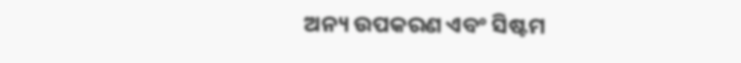ଅନ୍ୟ ଉପକରଣ ଏବଂ ସିଷ୍ଟମ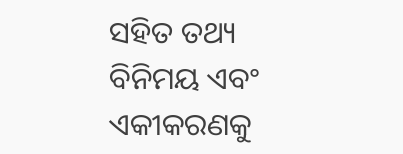ସହିତ ତଥ୍ୟ ବିନିମୟ ଏବଂ ଏକୀକରଣକୁ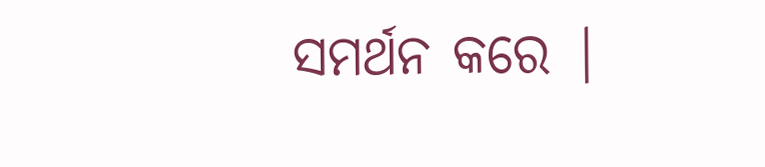ସମର୍ଥନ କରେ |